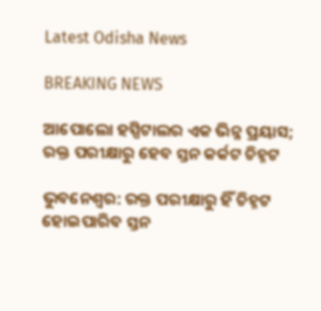Latest Odisha News

BREAKING NEWS

ଆପୋଲୋ ହସ୍ପିଟାଲର ଏକ ଭିନ୍ନ ପ୍ରୟାସ; ରକ୍ତ ପରୀକ୍ଷାରୁ ହେବ ସ୍ତନ କର୍କଟ ଚିହ୍ନଟ

ଭୁବନେଶ୍ୱର: ରକ୍ତ ପରୀକ୍ଷାରୁ ହିଁ ଚିହ୍ନଟ ହୋଇପାରିବ ସ୍ତନ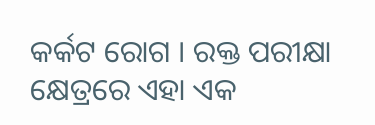କର୍କଟ ରୋଗ । ରକ୍ତ ପରୀକ୍ଷା କ୍ଷେତ୍ରରେ ଏହା ଏକ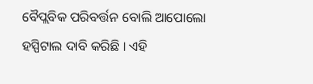ବୈପ୍ଲବିକ ପରିବର୍ତ୍ତନ ବୋଲି ଆପୋଲୋ ହସ୍ପିଟାଲ ଦାବି କରିଛି । ଏହି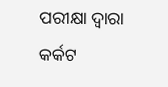ପରୀକ୍ଷା ଦ୍ୱାରା କର୍କଟ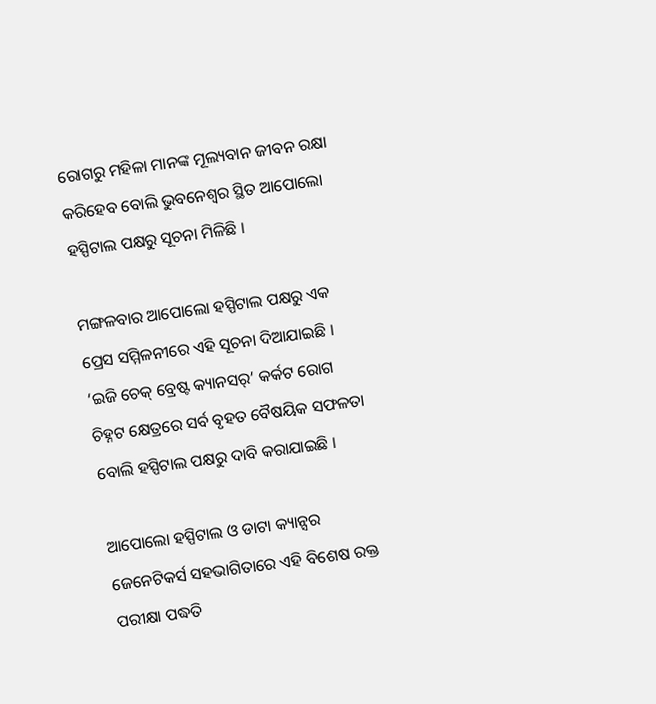ରୋଗରୁ ମହିଳା ମାନଙ୍କ ମୂଲ୍ୟବାନ ଜୀବନ ରକ୍ଷା କରିହେବ ବୋଲି ଭୁବନେଶ୍ୱର ସ୍ଥିତ ଆପୋଲୋ ହସ୍ପିଟାଲ ପକ୍ଷରୁ ସୂଚନା ମିଳିଛି ।

ମଙ୍ଗଳବାର ଆପୋଲୋ ହସ୍ପିଟାଲ ପକ୍ଷରୁ ଏକ ପ୍ରେସ ସମ୍ମିଳନୀରେ ଏହି ସୂଚନା ଦିଆଯାଇଛି । ‘ଇଜି ଚେକ୍ ବ୍ରେଷ୍ଟ କ୍ୟାନସର୍’ କର୍କଟ ରୋଗ ଚିହ୍ନଟ କ୍ଷେତ୍ରରେ ସର୍ବ ବୃହତ ବୈଷୟିକ ସଫଳତା ବୋଲି ହସ୍ପିଟାଲ ପକ୍ଷରୁ ଦାବି କରାଯାଇଛି ।

ଆପୋଲୋ ହସ୍ପିଟାଲ ଓ ଡାଟା କ୍ୟାନ୍ସର ଜେନେଟିକର୍ସ ସହଭାଗିତାରେ ଏହି ବିଶେଷ ରକ୍ତ ପରୀକ୍ଷା ପଦ୍ଧତି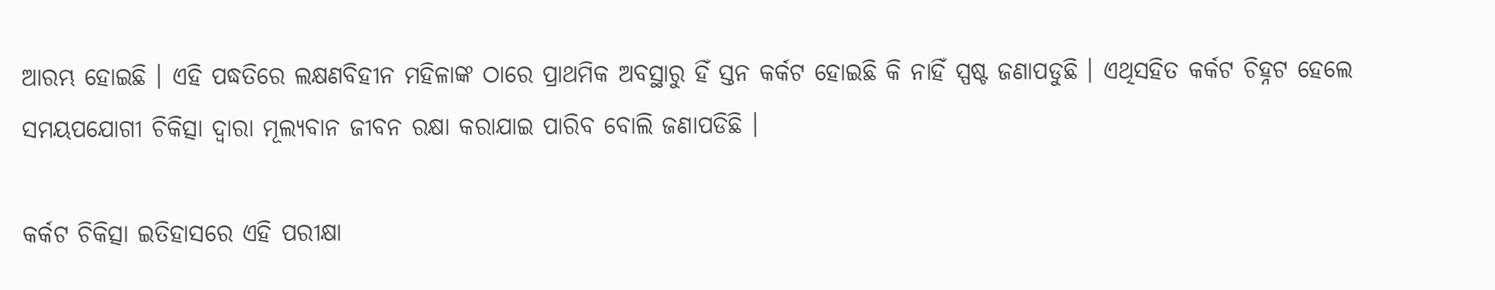ଆରମ୍ଭ ହୋଇଛି । ଏହି ପଦ୍ଧତିରେ ଲକ୍ଷଣବିହୀନ ମହିଳାଙ୍କ ଠାରେ ପ୍ରାଥମିକ ଅବସ୍ଥାରୁ ହିଁ ସ୍ତନ କର୍କଟ ହୋଇଛି କି ନାହିଁ ସ୍ପଷ୍ଟ ଜଣାପଡୁଛି । ଏଥିସହିତ କର୍କଟ ଚିହ୍ନଟ ହେଲେ ସମୟପଯୋଗୀ ଚିକିତ୍ସା ଦ୍ୱାରା ମୂଲ୍ୟବାନ ଜୀବନ ରକ୍ଷା କରାଯାଇ ପାରିବ ବୋଲି ଜଣାପଡିଛି ।

କର୍କଟ ଚିକିତ୍ସା ଇତିହାସରେ ଏହି ପରୀକ୍ଷା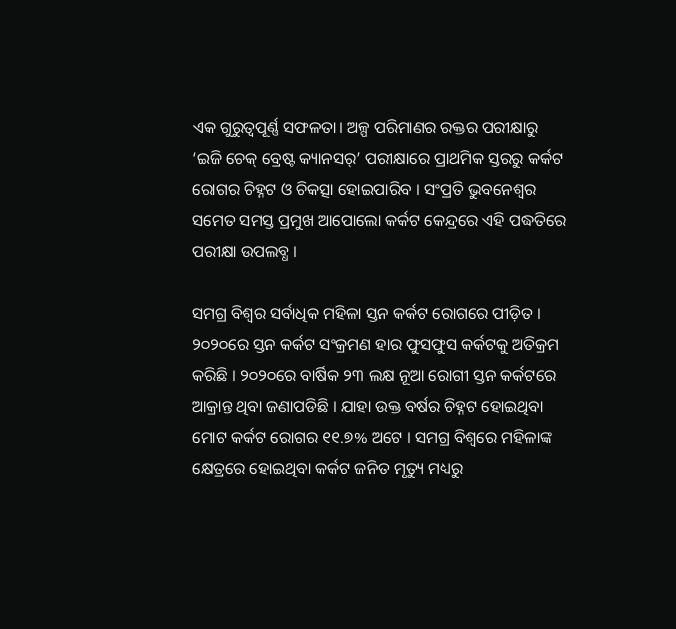ଏକ ଗୁରୁତ୍ୱପୂର୍ଣ୍ଣ ସଫଳତା। ଅଳ୍ପ ପରିମାଣର ରକ୍ତର ପରୀକ୍ଷାରୁ ‘ଇଜି ଚେକ୍ ବ୍ରେଷ୍ଟ କ୍ୟାନସର୍’ ପରୀକ୍ଷାରେ ପ୍ରାଥମିକ ସ୍ତରରୁ କର୍କଟ ରୋଗର ଚିହ୍ନଟ ଓ ଚିକତ୍ସା ହୋଇପାରିବ । ସଂପ୍ରତି ଭୁବନେଶ୍ୱର ସମେତ ସମସ୍ତ ପ୍ରମୁଖ ଆପୋଲୋ କର୍କଟ କେନ୍ଦ୍ରରେ ଏହି ପଦ୍ଧତିରେ ପରୀକ୍ଷା ଉପଲବ୍ଧ ।

ସମଗ୍ର ବିଶ୍ୱର ସର୍ବାଧିକ ମହିଳା ସ୍ତନ କର୍କଟ ରୋଗରେ ପୀଡ଼ିତ । ୨୦୨୦ରେ ସ୍ତନ କର୍କଟ ସଂକ୍ରମଣ ହାର ଫୁସଫୁସ କର୍କଟକୁ ଅତିକ୍ରମ କରିଛି । ୨୦୨୦ରେ ବାର୍ଷିକ ୨୩ ଲକ୍ଷ ନୂଆ ରୋଗୀ ସ୍ତନ କର୍କଟରେ ଆକ୍ରାନ୍ତ ଥିବା ଜଣାପଡିଛି । ଯାହା ଉକ୍ତ ବର୍ଷର ଚିହ୍ନଟ ହୋଇଥିବା ମୋଟ କର୍କଟ ରୋଗର ୧୧.୭% ଅଟେ । ସମଗ୍ର ବିଶ୍ୱରେ ମହିଳାଙ୍କ କ୍ଷେତ୍ରରେ ହୋଇଥିବା କର୍କଟ ଜନିତ ମୃତ୍ୟୁ ମଧ୍ୟରୁ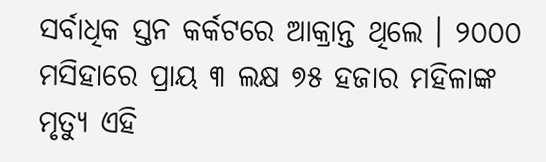ସର୍ବାଧିକ ସ୍ତନ କର୍କଟରେ ଆକ୍ରାନ୍ତ ଥିଲେ । ୨୦୦୦ ମସିହାରେ ପ୍ରାୟ ୩ ଲକ୍ଷ ୭୫ ହଜାର ମହିଳାଙ୍କ ମୃତ୍ୟୁ ଏହି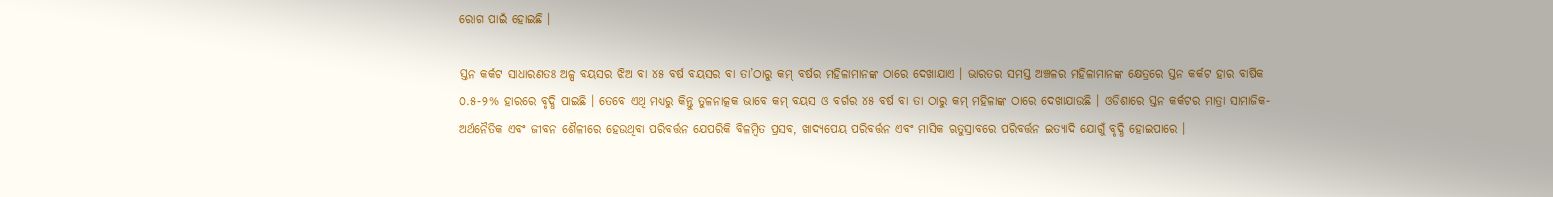ରୋଗ ପାଇଁ ହୋଇଛି ।

ସ୍ତନ କର୍କଟ ସାଧାରଣତଃ ଅଳ୍ପ ବୟସର ଝିଅ ବା ୪୫ ବର୍ଷ ବୟସର ବା ତା’ଠାରୁ କମ୍ ବର୍ଷର ମହିଳାମାନଙ୍କ ଠାରେ ଦେଖାଯାଏ । ଭାରତର ସମସ୍ତ ଅଞ୍ଚଳର ମହିଳାମାନଙ୍କ କ୍ଷେତ୍ରରେ ସ୍ତନ କର୍କଟ ହାର ବାର୍ଷିକ ୦.୫-୨% ହାରରେ ବୃଦ୍ଧି ପାଇଛି । ତେବେ ଏଥି ମଧ୍ୟରୁ କିନ୍ତୁ ତୁଳନାତ୍କକ ଭାବେ କମ୍ ବୟସ ଓ ବର୍ଗର ୪୫ ବର୍ଷ ବା ତା ଠାରୁ କମ୍ ମହିଳାଙ୍କ ଠାରେ ଦେଖାଯାଉଛି । ଓଡିଶାରେ ସ୍ତନ କର୍କଟର ମାତ୍ରା ସାମାଜିକ-ଅର୍ଥନୈତିକ ଏବଂ ଜୀବନ ଶୈଳୀରେ ହେଉଥିବା ପରିବର୍ତ୍ତନ ଯେପରିକି ବିଳମ୍ବିତ ପ୍ରସବ, ଖାଦ୍ୟପେୟ ପରିବର୍ତ୍ତନ ଏବଂ ମାସିକ ଋତୁସ୍ରାବରେ ପରିବର୍ତ୍ତନ ଇତ୍ୟାଦି ଯୋଗୁଁ ବୃଦ୍ଧି ହୋଇପାରେ ।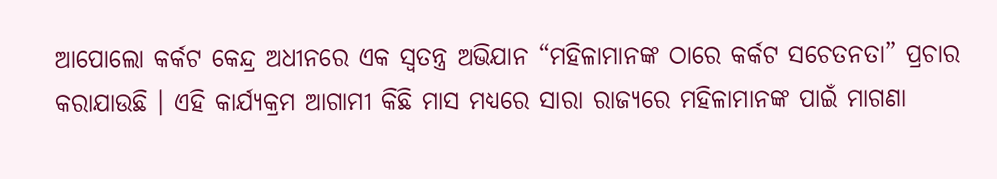ଆପୋଲୋ କର୍କଟ କେନ୍ଦ୍ର ଅଧୀନରେ ଏକ ସ୍ୱତନ୍ତ୍ର ଅଭିଯାନ “ମହିଳାମାନଙ୍କ ଠାରେ କର୍କଟ ସଚେତନତା” ପ୍ରଚାର କରାଯାଉଛି । ଏହି କାର୍ଯ୍ୟକ୍ରମ ଆଗାମୀ କିଛି ମାସ ମଧ୍ୟରେ ସାରା ରାଜ୍ୟରେ ମହିଳାମାନଙ୍କ ପାଇଁ ମାଗଣା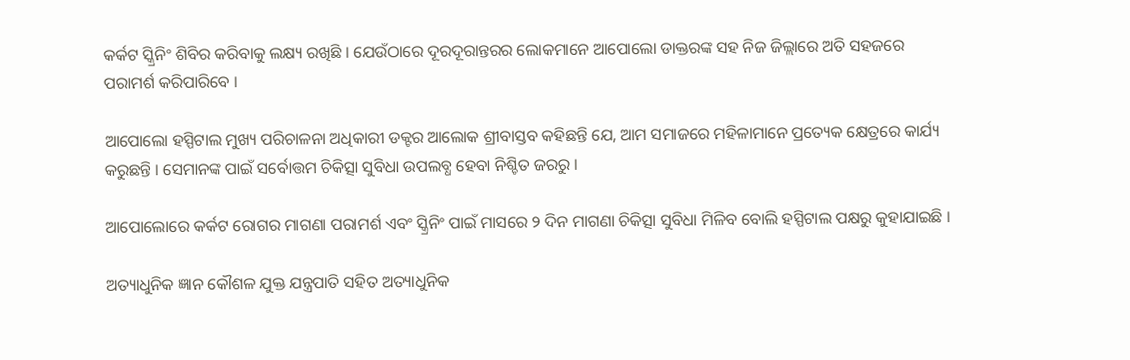କର୍କଟ ସ୍କ୍ରିନିଂ ଶିବିର କରିବାକୁ ଲକ୍ଷ୍ୟ ରଖିଛି । ଯେଉଁଠାରେ ଦୂରଦୂରାନ୍ତରର ଲୋକମାନେ ଆପୋଲୋ ଡାକ୍ତରଙ୍କ ସହ ନିଜ ଜିଲ୍ଲାରେ ଅତି ସହଜରେ ପରାମର୍ଶ କରିପାରିବେ ।

ଆପୋଲୋ ହସ୍ପିଟାଲ ମୁଖ୍ୟ ପରିଚାଳନା ଅଧିକାରୀ ଡକ୍ଟର ଆଲୋକ ଶ୍ରୀବାସ୍ତବ କହିଛନ୍ତି ଯେ, ଆମ ସମାଜରେ ମହିଳାମାନେ ପ୍ରତ୍ୟେକ କ୍ଷେତ୍ରରେ କାର୍ଯ୍ୟ କରୁଛନ୍ତି । ସେମାନଙ୍କ ପାଇଁ ସର୍ବୋତ୍ତମ ଚିକିତ୍ସା ସୁବିଧା ଉପଲବ୍ଧ ହେବା ନିଶ୍ଚିତ ଜରରୁ ।

ଆପୋଲୋରେ କର୍କଟ ରୋଗର ମାଗଣା ପରାମର୍ଶ ଏବଂ ସ୍କ୍ରିନିଂ ପାଇଁ ମାସରେ ୨ ଦିନ ମାଗଣା ଚିକିତ୍ସା ସୁବିଧା ମିଳିବ ବୋଲି ହସ୍ପିଟାଲ ପକ୍ଷରୁ କୁହାଯାଇଛି ।

ଅତ୍ୟାଧୁନିକ ଜ୍ଞାନ କୌଶଳ ଯୁକ୍ତ ଯନ୍ତ୍ରପାତି ସହିତ ଅତ୍ୟାଧୁନିକ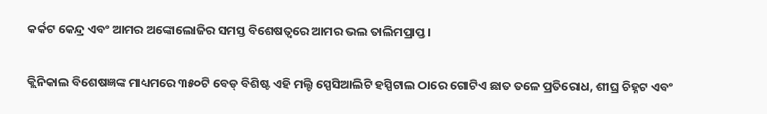କର୍କଟ କେନ୍ଦ୍ର ଏବଂ ଆମର ଅଙ୍କୋଲୋଜିର ସମସ୍ତ ବିଶେଷତ୍ୱରେ ଆମର ଭଲ ତାଲିମପ୍ରାପ୍ତ ।

କ୍ଲିନିକାଲ ବିଶେଷଜ୍ଞଙ୍କ ମାଧ୍ୟମରେ ୩୫୦ଟି ବେଡ୍ ବିଶିଷ୍ଟ ଏହି ମଲ୍ଟି ସ୍ପେସିଆଲିଟି ହସ୍ପିଟାଲ ଠାରେ ଗୋଟିଏ ଛାତ ତଳେ ପ୍ରତିରୋଧ, ଶୀଘ୍ର ଚିହ୍ନଟ ଏବଂ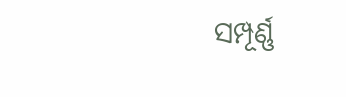ସମ୍ପୂର୍ଣ୍ଣ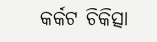କର୍କଟ ଚିକିତ୍ସା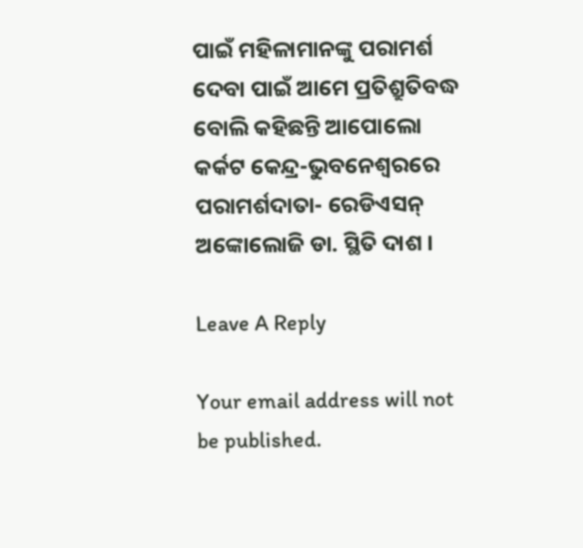ପାଇଁ ମହିଳାମାନଙ୍କୁ ପରାମର୍ଶ ଦେବା ପାଇଁ ଆମେ ପ୍ରତିଶ୍ରୁତିବଦ୍ଧ ବୋଲି କହିଛନ୍ତି ଆପୋଲୋ କର୍କଟ କେନ୍ଦ୍ର-ଭୁବନେଶ୍ୱରରେ
ପରାମର୍ଶଦାତା- ରେଡିଏସନ୍ ଅଙ୍କୋଲୋଜି ଡା. ସ୍ଥିତି ଦାଶ ।

Leave A Reply

Your email address will not be published.